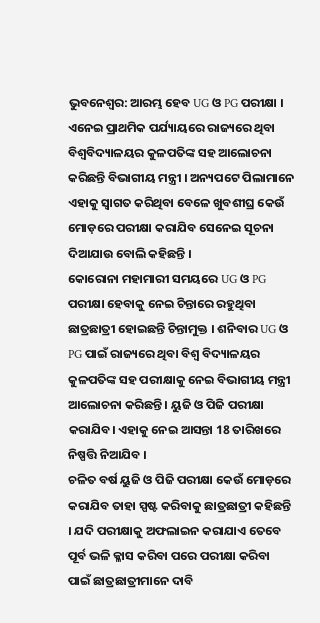ଭୁବନେଶ୍ବର: ଆରମ୍ଭ ହେବ UG ଓ PG ପରୀକ୍ଷା । ଏନେଇ ପ୍ରାଥମିକ ପର୍ଯ୍ୟାୟରେ ରାଜ୍ୟରେ ଥିବା ବିଶ୍ବବିଦ୍ୟାଳୟର କୁଳପତିଙ୍କ ସହ ଆଲୋଚନା କରିଛନ୍ତି ବିଭାଗୀୟ ମନ୍ତ୍ରୀ । ଅନ୍ୟପଟେ ପିଲାମାନେ ଏହାକୁ ସ୍ବାଗତ କରିଥିବା ବେଳେ ଖୁବଶୀଘ୍ର କେଉଁ ମୋଡ଼ରେ ପରୀକ୍ଷା କରାଯିବ ସେନେଇ ସୂଚନା ଦିଆଯାଉ ବୋଲି କହିଛନ୍ତି ।
କୋରୋନା ମହାମାରୀ ସମୟରେ UG ଓ PG ପରୀକ୍ଷା ହେବାକୁ ନେଇ ଚିନ୍ତାରେ ରହୁଥିବା ଛାତ୍ରଛାତ୍ରୀ ହୋଇଛନ୍ତି ଚିନ୍ତାମୁକ୍ତ । ଶନିବାର UG ଓ PG ପାଇଁ ରାଜ୍ୟରେ ଥିବା ବିଶ୍ବ ବିଦ୍ୟାଳୟର କୁଳପତିଙ୍କ ସହ ପରୀକ୍ଷାକୁ ନେଇ ବିଭାଗୀୟ ମନ୍ତ୍ରୀ ଆଲୋଚନା କରିଛନ୍ତି । ୟୁଜି ଓ ପିଜି ପରୀକ୍ଷା କରାଯିବ। ଏହାକୁ ନେଇ ଆସନ୍ତା 18 ତାରିଖରେ ନିଷ୍ପତ୍ତି ନିଆଯିବ ।
ଚଳିତ ବର୍ଷ ୟୁଜି ଓ ପିଜି ପରୀକ୍ଷା କେଉଁ ମୋଡ଼ରେ କରାଯିବ ତାହା ସ୍ପଷ୍ଟ କରିବାକୁ ଛାତ୍ରଛାତ୍ରୀ କହିଛନ୍ତି । ଯଦି ପରୀକ୍ଷାକୁ ଅଫଲାଇନ କରାଯାଏ ତେବେ ପୂର୍ବ ଭଳି କ୍ଳାସ କରିବା ପରେ ପରୀକ୍ଷା କରିବା ପାଇଁ ଛାତ୍ରଛାତ୍ରୀମାନେ ଦାବି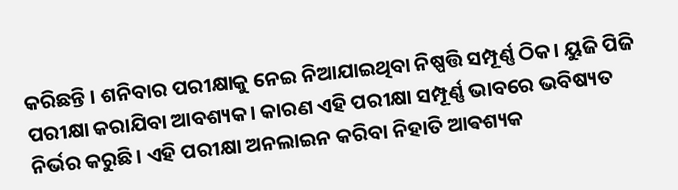କରିଛନ୍ତି । ଶନିବାର ପରୀକ୍ଷାକୁ ନେଇ ନିଆଯାଇଥିବା ନିଷ୍ପତ୍ତି ସମ୍ପୂର୍ଣ୍ଣ ଠିକ। ୟୁଜି ପିଜି ପରୀକ୍ଷା କରାଯିବା ଆବଶ୍ୟକ। କାରଣ ଏହି ପରୀକ୍ଷା ସମ୍ପୂର୍ଣ୍ଣ ଭାବରେ ଭବିଷ୍ୟତ ନିର୍ଭର କରୁଛି। ଏହି ପରୀକ୍ଷା ଅନଲାଇନ କରିବା ନିହାତି ଆଵଶ୍ୟକ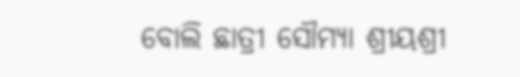ବୋଲି ଛାତ୍ରୀ ସୌମ୍ୟା ଶ୍ରୀୟଶ୍ରୀ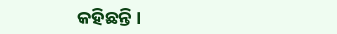କହିଛନ୍ତି ।